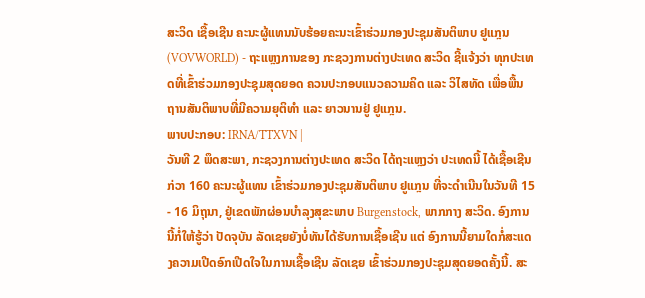ສະວິດ ເຊື້ອເຊີນ ຄະນະຜູ້ແທນນັບຮ້ອຍຄະນະເຂົ້າຮ່ວມກອງປະຊຸມສັນຕິພາບ ຢູແກຼນ
(VOVWORLD) - ຖະແຫຼງການຂອງ ກະຊວງການຕ່າງປະເທດ ສະວິດ ຊີ້ແຈ້ງວ່າ ທຸກປະເທດທີ່ເຂົ້າຮ່ວມກອງປະຊຸມສຸດຍອດ ຄວນປະກອບແນວຄວາມຄິດ ແລະ ວິໄສທັດ ເພື່ອພື້ນຖານສັນຕິພາບທີ່ມີຄວາມຍຸຕິທຳ ແລະ ຍາວນານຢູ່ ຢູແກຼນ.
ພາບປະກອບ: IRNA/TTXVN |
ວັນທີ 2 ພຶດສະພາ, ກະຊວງການຕ່າງປະເທດ ສະວິດ ໄດ້ຖະແຫຼງວ່າ ປະເທດນີ້ ໄດ້ເຊື້ອເຊີນ ກ່ວາ 160 ຄະນະຜູ້ແທນ ເຂົ້າຮ່ວມກອງປະຊຸມສັນຕິພາບ ຢູແກຼນ ທີ່ຈະດຳເນີນໃນວັນທີ 15 - 16 ມິຖຸນາ, ຢູ່ເຂດພັກຜ່ອນບຳລຸງສຸຂະພາບ Burgenstock, ພາກກາງ ສະວິດ. ອົງການນີ້ກໍ່ໃຫ້ຮູ້ວ່າ ປັດຈຸບັນ ລັດເຊຍຍັງບໍ່ທັນໄດ້ຮັບການເຊື້ອເຊີນ ແຕ່ ອົງການນີ້ຍາມໃດກໍ່ສະແດງຄວາມເປີດອົກເປີດໃຈໃນການເຊື້ອເຊີນ ລັດເຊຍ ເຂົ້າຮ່ວມກອງປະຊຸມສຸດຍອດຄັ້ງນີ້. ສະ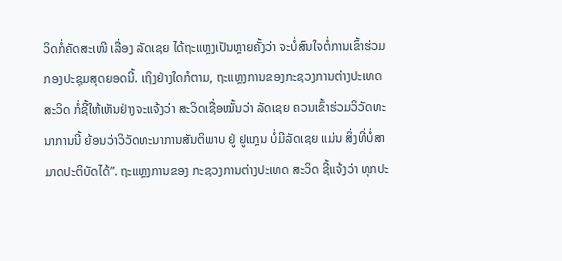ວິດກໍ່ຄັດສະເໜີ ເລື່ອງ ລັດເຊຍ ໄດ້ຖະແຫຼງເປັນຫຼາຍຄັ້ງວ່າ ຈະບໍ່ສົນໃຈຕໍ່ການເຂົ້າຮ່ວມກອງປະຊຸມສຸດຍອດນີ້. ເຖິງຢ່າງໃດກໍຕາມ, ຖະແຫຼງການຂອງກະຊວງການຕ່າງປະເທດ ສະວິດ ກໍ່ຊີ້ໃຫ້ເຫັນຢ່າງຈະແຈ້ງວ່າ ສະວິດເຊື່ອໝັ້ນວ່າ ລັດເຊຍ ຄວນເຂົ້າຮ່ວມວິວັດທະນາການນີ້ ຍ້ອນວ່າວິວັດທະນາການສັນຕິພາບ ຢູ່ ຢູແກຼນ ບໍ່ມີລັດເຊຍ ແມ່ນ ສິ່ງທີ່ບໍ່ສາມາດປະຕິບັດໄດ້”. ຖະແຫຼງການຂອງ ກະຊວງການຕ່າງປະເທດ ສະວິດ ຊີ້ແຈ້ງວ່າ ທຸກປະ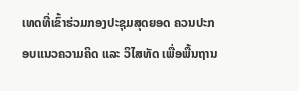ເທດທີ່ເຂົ້າຮ່ວມກອງປະຊຸມສຸດຍອດ ຄວນປະກອບແນວຄວາມຄິດ ແລະ ວິໄສທັດ ເພື່ອພື້ນຖານ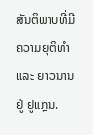ສັນຕິພາບທີ່ມີຄວາມຍຸຕິທຳ ແລະ ຍາວນານຢູ່ ຢູແກຼນ.